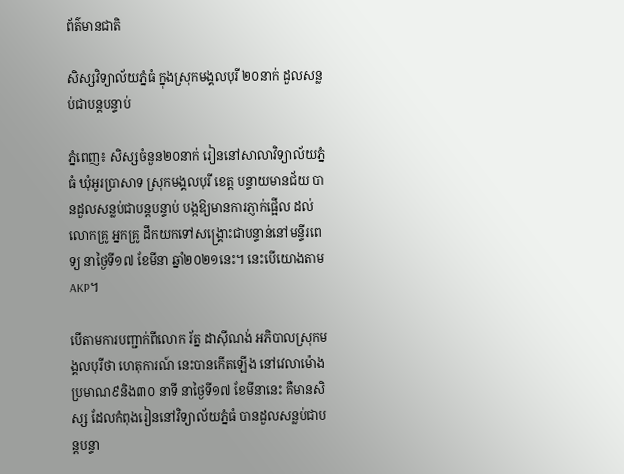ព័ត៌មានជាតិ

សិស្សវិទ្យាល័យភ្នំធំ ក្នុងស្រុកមង្គលបុរី ២០នាក់ ដួលសន្លប់ជាបន្តបន្ទាប់

ភ្នំពេញ៖ សិស្សចំនួន២០នាក់ រៀននៅសាលាវិទ្យាល័យភ្នំធំ ឃុំអូរប្រាសាទ ស្រុកមង្គលបុរី ខេត្ត បន្ទាយមានជ័យ បានដួលសន្លប់ជាបន្តបន្ទាប់ បង្កឱ្យមានការភ្ញាក់ផ្អើល ដល់លោកគ្រូ អ្នកគ្រូ ដឹកយកទៅសង្គ្រោះជាបន្ទាន់នៅមន្ទីរពេទ្យ នាថ្ងៃទី១៧ ខែមីនា ឆ្នាំ២០២១នេះ។ នេះបើយោងតាមAKP។

បើតាមការបញ្ជាក់ពីលោក រ័ត្ន ដាស៊ីណង់ អភិបាលស្រុកមង្គលបុរីថា ហេតុការណ៍ នេះបានកើតឡើង នៅវេលាម៉ោងប្រមាណ៩និង៣០ នាទី នាថ្ងៃទី១៧ ខែមីនានេះ គឺមានសិស្ស ដែលកំពុងរៀននៅវិទ្យាល័យភ្នំធំ បានដួលសន្លប់ជាបន្តបន្ទា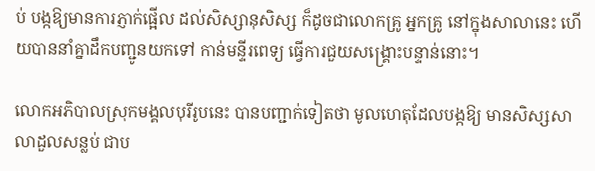ប់ បង្កឱ្យមានការភ្ញាក់ផ្អើល ដល់សិស្សានុសិស្ស ក៏ដូចជាលោកគ្រូ អ្នកគ្រូ នៅក្នុងសាលានេះ ហើយបាននាំគ្នាដឹកបញ្ជូនយកទៅ កាន់មន្ទីរពេទ្យ ធ្វើការជួយសង្គ្រោះបន្ទាន់នោះ។

លោកអភិបាលស្រុកមង្គលបុរីរូបនេះ បានបញ្ជាក់ទៀតថា មូលហេតុដែលបង្កឱ្យ មានសិស្សសាលាដួលសន្លប់ ជាប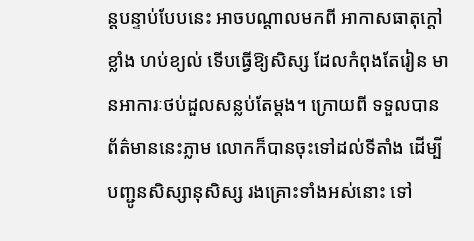ន្តបន្ទាប់បែបនេះ អាចបណ្តាលមកពី អាកាសធាតុក្តៅខ្លាំង ហប់ខ្យល់ ទើបធ្វើឱ្យសិស្ស ដែលកំពុងតែរៀន មានអាការៈថប់ដួលសន្លប់តែម្តង។ ក្រោយពី ទទួលបានព័ត៌មាននេះភ្លាម លោកក៏បានចុះទៅដល់ទីតាំង ដើម្បីបញ្ជូនសិស្សានុសិស្ស រងគ្រោះទាំងអស់នោះ ទៅ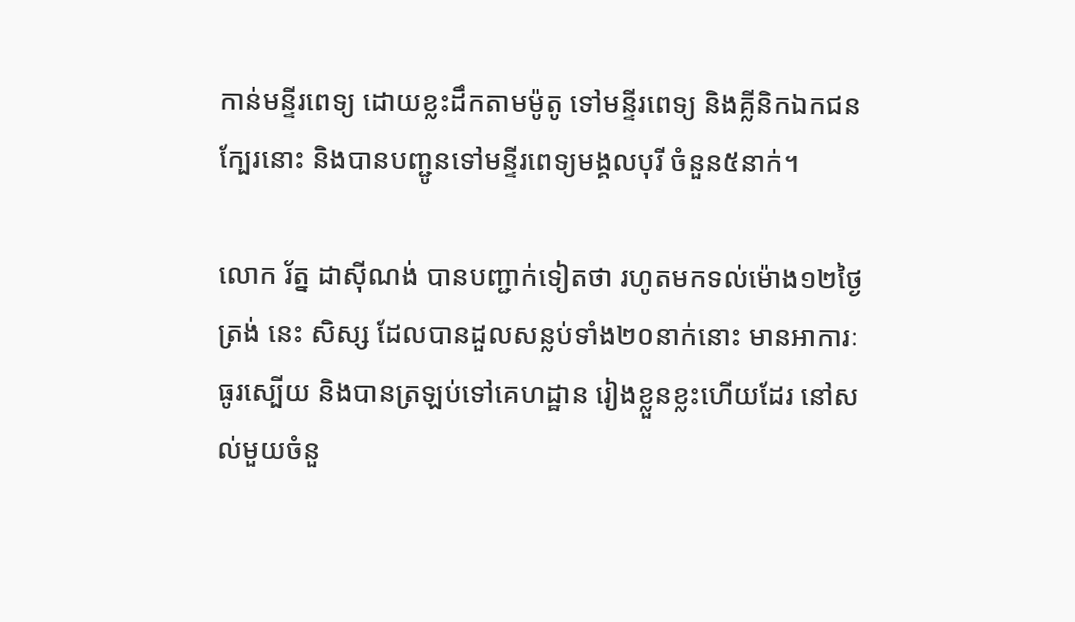កាន់មន្ទីរពេទ្យ ដោយខ្លះដឹកតាមម៉ូតូ ទៅមន្ទីរពេទ្យ និងគ្លីនិកឯកជនក្បែរនោះ និងបានបញ្ជូនទៅមន្ទីរពេទ្យមង្គលបុរី ចំនួន៥នាក់។

លោក រ័ត្ន ដាស៊ីណង់ បានបញ្ជាក់ទៀតថា រហូតមកទល់ម៉ោង១២ថ្ងៃត្រង់ នេះ សិស្ស ដែលបានដួលសន្លប់ទាំង២០នាក់នោះ មានអាការៈធូរស្បើយ និងបានត្រឡប់ទៅគេហដ្ឋាន រៀងខ្លួនខ្លះហើយដែរ នៅសល់មួយចំនួ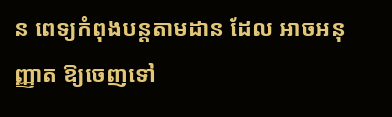ន ពេទ្យកំពុងបន្តតាមដាន ដែល អាចអនុញ្ញាត ឱ្យចេញទៅ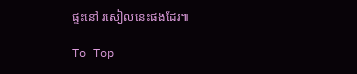ផ្ទះនៅ រសៀលនេះផងដែរ៕

To Top